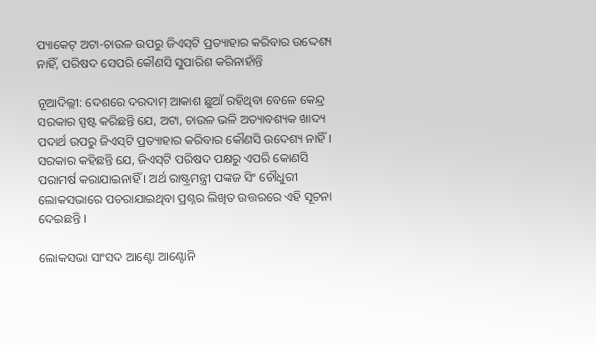ପ୍ୟାକେଟ୍ ଅଟା-ଚାଉଳ ଉପରୁ ଜିଏସ୍‌ଟି ପ୍ରତ୍ୟାହାର କରିବାର ଉଦ୍ଦେଶ୍ୟ ନାହିଁ, ପରିଷଦ ସେପରି କୌଣସି ସୁପାରିଶ କରିନାହାଁନ୍ତି

ନୂଆଦିଲ୍ଲୀ: ଦେଶରେ ଦରଦାମ୍ ଆକାଶ ଛୁଆଁ ରହିଥିବା ବେଳେ କେନ୍ଦ୍ର ସରକାର ସ୍ପଷ୍ଟ କରିଛନ୍ତି ଯେ, ଅଟା, ଚାଉଳ ଭଳି ଅତ୍ୟାବଶ୍ୟକ ଖାଦ୍ୟ ପଦାର୍ଥ ଉପରୁ ଜିଏସ୍‌ଟି ପ୍ରତ୍ୟାହାର କରିବାର କୌଣସି ଉଦେଶ୍ୟ ନାହିଁ । ସରକାର କହିଛନ୍ତି ଯେ, ଜିଏସ୍‌ଟି ପରିଷଦ ପକ୍ଷରୁ ଏପରି କୋଣସି ପରାମର୍ଷ କରାଯାଇନାହିଁ । ଅର୍ଥ ରାଷ୍ଟ୍ରମନ୍ତ୍ରୀ ପଙ୍କଜ ସିଂ ଚୌଧୁରୀ ଲୋକସଭାରେ ପଚରାଯାଇଥିବା ପ୍ରଶ୍ନର ଲିଖିତ ଉତ୍ତରରେ ଏହି ସୂଚନା ଦେଇଛନ୍ତି ।

ଲୋକସଭା ସାଂସଦ ଆଣ୍ଟୋ ଆଣ୍ଟୋନି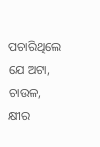ପଚାରିଥିଲେ ଯେ ଅଟା, ଚାଉଳ, କ୍ଷୀର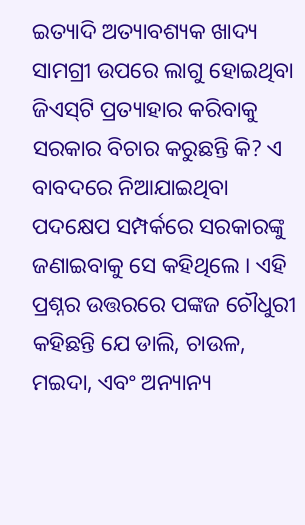ଇତ୍ୟାଦି ଅତ୍ୟାବଶ୍ୟକ ଖାଦ୍ୟ ସାମଗ୍ରୀ ଉପରେ ଲାଗୁ ହୋଇଥିବା ଜିଏସ୍‌ଟି ପ୍ରତ୍ୟାହାର କରିବାକୁ ସରକାର ବିଚାର କରୁଛନ୍ତି କି? ଏ ବାବଦରେ ନିଆଯାଇଥିବା ପଦକ୍ଷେପ ସମ୍ପର୍କରେ ସରକାରଙ୍କୁ ଜଣାଇବାକୁ ସେ କହିଥିଲେ । ଏହି ପ୍ରଶ୍ନର ଉତ୍ତରରେ ପଙ୍କଜ ଚୌଧୁରୀ କହିଛନ୍ତି ଯେ ଡାଲି, ଚାଉଳ, ମଇଦା, ଏବଂ ଅନ୍ୟାନ୍ୟ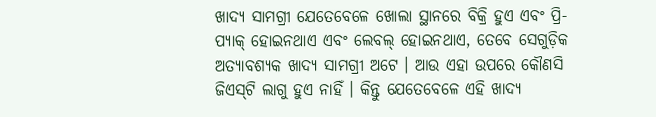ଖାଦ୍ୟ ସାମଗ୍ରୀ ଯେତେବେଳେ ଖୋଲା ସ୍ଥାନରେ ବିକ୍ରି ହୁଏ ଏବଂ ପ୍ରି-ପ୍ୟାକ୍ ହୋଇନଥାଏ ଏବଂ ଲେବଲ୍ ହୋଇନଥାଏ, ତେବେ ସେଗୁଡ଼ିକ ଅତ୍ୟାବଶ୍ୟକ ଖାଦ୍ୟ ସାମଗ୍ରୀ ଅଟେ । ଆଉ ଏହା ଉପରେ କୌଣସି ଜିଏସ୍‌ଟି ଲାଗୁ ହୁଏ ନାହିଁ । କିନ୍ତୁ ଯେତେବେଳେ ଏହି ଖାଦ୍ୟ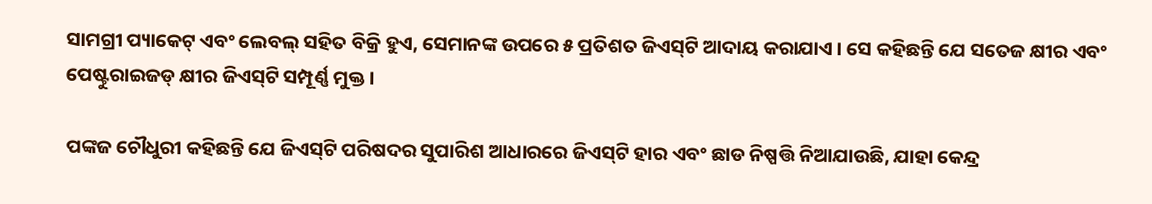ସାମଗ୍ରୀ ପ୍ୟାକେଟ୍ ଏବଂ ଲେବଲ୍ ସହିତ ବିକ୍ରି ହୁଏ, ସେମାନଙ୍କ ଉପରେ ୫ ପ୍ରତିଶତ ଜିଏସ୍‌ଟି ଆଦାୟ କରାଯାଏ । ସେ କହିଛନ୍ତି ଯେ ସତେଜ କ୍ଷୀର ଏବଂ ପେଷ୍ଟୁରାଇଜଡ୍ କ୍ଷୀର ଜିଏସ୍‌ଟି ସମ୍ପୂର୍ଣ୍ଣ ମୁକ୍ତ ।

ପଙ୍କଜ ଚୌଧୁରୀ କହିଛନ୍ତି ଯେ ଜିଏସ୍‌ଟି ପରିଷଦର ସୁପାରିଶ ଆଧାରରେ ଜିଏସ୍‌ଟି ହାର ଏବଂ ଛାଡ ନିଷ୍ପତ୍ତି ନିଆଯାଉଛି, ଯାହା କେନ୍ଦ୍ର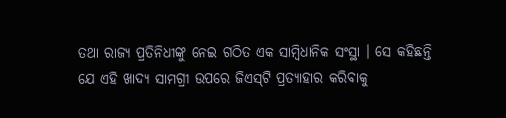ତଥା ରାଜ୍ୟ ପ୍ରତିନିଧୀଙ୍କୁ ନେଇ ଗଠିତ ଏକ ସାମ୍ବିଧାନିକ ସଂସ୍ଥା । ସେ କହିଛନ୍ତି ଯେ ଏହି ଖାଦ୍ୟ ସାମଗ୍ରୀ ଉପରେ ଜିଏସ୍‌ଟି ପ୍ରତ୍ୟାହାର କରିବାକୁ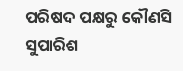ପରିଷଦ ପକ୍ଷରୁ କୌଣସି ସୁପାରିଶ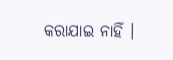କରାଯାଇ ନାହିଁ ।